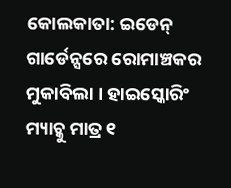କୋଲକାତା: ଇଡେନ୍ ଗାର୍ଡେନ୍ସରେ ରୋମାଞ୍ଚକର ମୁକାବିଲା । ହାଇସ୍କୋରିଂ ମ୍ୟାଚ୍କୁ ମାତ୍ର ୧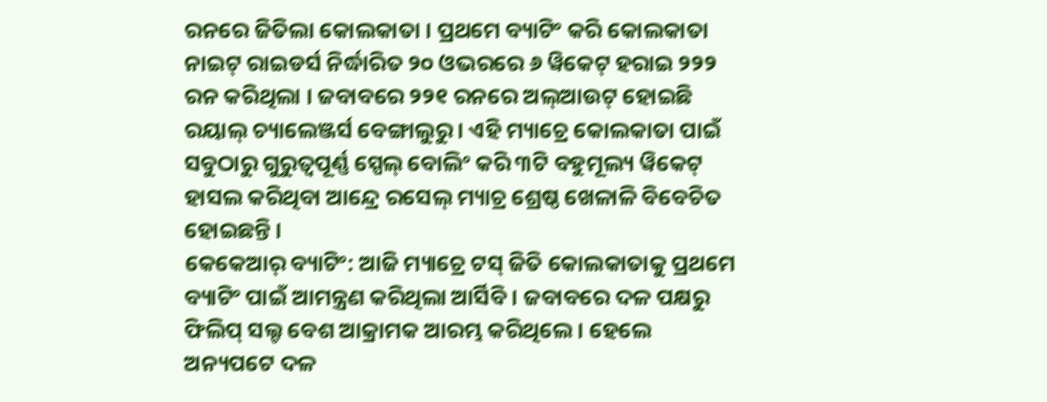ରନରେ ଜିତିଲା କୋଲକାତା । ପ୍ରଥମେ ବ୍ୟାଟିଂ କରି କୋଲକାତା ନାଇଟ୍ ରାଇଡର୍ସ ନିର୍ଦ୍ଧାରିତ ୨୦ ଓଭରରେ ୬ ୱିକେଟ୍ ହରାଇ ୨୨୨ ରନ କରିଥିଲା । ଜବାବରେ ୨୨୧ ରନରେ ଅଲ୍ଆଉଟ୍ ହୋଇଛି ରୟାଲ୍ ଚ୍ୟାଲେଞ୍ଜର୍ସ ବେଙ୍ଗାଲୁରୁ । ଏହି ମ୍ୟାଚ୍ରେ କୋଲକାତା ପାଇଁ ସବୁଠାରୁ ଗୁରୁତ୍ବପୂର୍ଣ୍ଣ ସ୍ପେଲ୍ ବୋଲିଂ କରି ୩ଟି ବହୁମୂଲ୍ୟ ୱିକେଟ୍ ହାସଲ କରିଥିବା ଆନ୍ଦ୍ରେ ରସେଲ୍ ମ୍ୟାଚ୍ର ଶ୍ରେଷ୍ଠ ଖେଳାଳି ବିବେଚିତ ହୋଇଛନ୍ତି ।
କେକେଆର୍ ବ୍ୟାଟିଂ: ଆଜି ମ୍ୟାଚ୍ରେ ଟସ୍ ଜିତି କୋଲକାତାକୁ ପ୍ରଥମେ ବ୍ୟାଟିଂ ପାଇଁ ଆମନ୍ତ୍ରଣ କରିଥିଲା ଆର୍ସିବି । ଜବାବରେ ଦଳ ପକ୍ଷରୁ ଫିଲିପ୍ ସଲ୍ଟ ବେଶ ଆକ୍ରାମକ ଆରମ୍ଭ କରିଥିଲେ । ହେଲେ ଅନ୍ୟପଟେ ଦଳ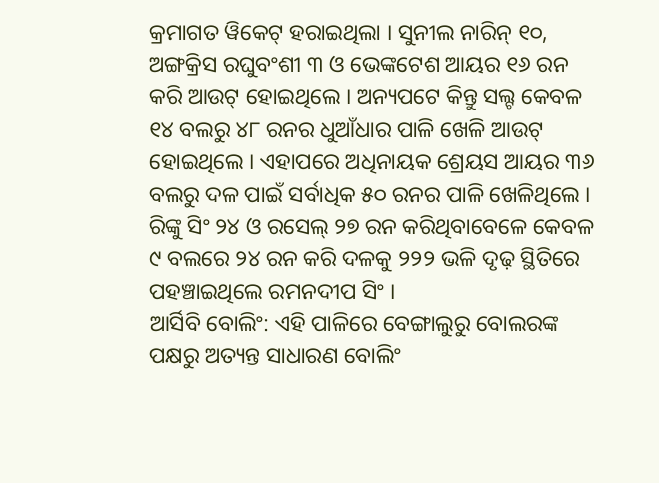କ୍ରମାଗତ ୱିକେଟ୍ ହରାଇଥିଲା । ସୁନୀଲ ନାରିନ୍ ୧୦, ଅଙ୍ଗକ୍ରିସ ରଘୁବଂଶୀ ୩ ଓ ଭେଙ୍କଟେଶ ଆୟର ୧୬ ରନ କରି ଆଉଟ୍ ହୋଇଥିଲେ । ଅନ୍ୟପଟେ କିନ୍ତୁ ସଲ୍ଟ କେବଳ ୧୪ ବଲରୁ ୪୮ ରନର ଧୁଆଁଧାର ପାଳି ଖେଳି ଆଉଟ୍ ହୋଇଥିଲେ । ଏହାପରେ ଅଧିନାୟକ ଶ୍ରେୟସ ଆୟର ୩୬ ବଲରୁ ଦଳ ପାଇଁ ସର୍ବାଧିକ ୫୦ ରନର ପାଳି ଖେଳିଥିଲେ । ରିଙ୍କୁ ସିଂ ୨୪ ଓ ରସେଲ୍ ୨୭ ରନ କରିଥିବାବେଳେ କେବଳ ୯ ବଲରେ ୨୪ ରନ କରି ଦଳକୁ ୨୨୨ ଭଳି ଦୃଢ଼ ସ୍ଥିତିରେ ପହଞ୍ଚାଇଥିଲେ ରମନଦୀପ ସିଂ ।
ଆର୍ସିବି ବୋଲିଂ: ଏହି ପାଳିରେ ବେଙ୍ଗାଲୁରୁ ବୋଲରଙ୍କ ପକ୍ଷରୁ ଅତ୍ୟନ୍ତ ସାଧାରଣ ବୋଲିଂ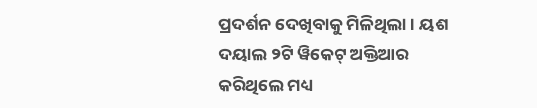ପ୍ରଦର୍ଶନ ଦେଖିବାକୁ ମିଳିଥିଲା । ୟଶ ଦୟାଲ ୨ଟି ୱିକେଟ୍ ଅକ୍ତିଆର କରିଥିଲେ ମଧ୍ୟ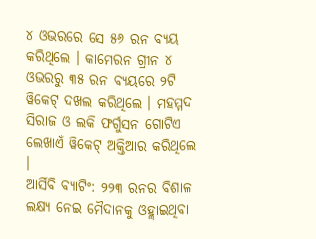୪ ଓଭରରେ ସେ ୫୬ ରନ ବ୍ୟୟ କରିଥିଲେ । କାମେରନ ଗ୍ରୀନ ୪ ଓଭରରୁ ୩୫ ରନ ବ୍ୟୟରେ ୨ଟି ୱିକେଟ୍ ଦଖଲ କରିଥିଲେ । ମହମ୍ମଦ ସିରାଜ ଓ ଲକି ଫର୍ଗୁସନ ଗୋଟିଏ ଲେଖାଏଁ ୱିକେଟ୍ ଅକ୍ତିଆର କରିଥିଲେ ।
ଆର୍ସିବି ବ୍ୟାଟିଂ: ୨୨୩ ରନର ବିଶାଳ ଲକ୍ଷ୍ୟ ନେଇ ମୈଦାନକୁ ଓହ୍ଲାଇଥିବା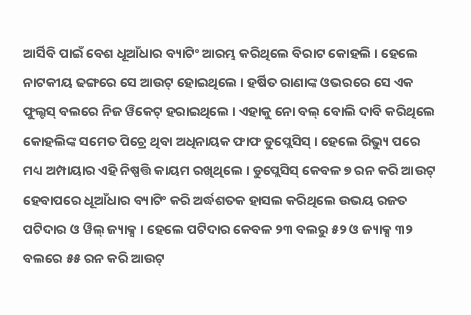ଆର୍ସିବି ପାଇଁ ବେଶ ଧୂଆଁଧାର ବ୍ୟାଟିଂ ଆରମ୍ଭ କରିଥିଲେ ବିରାଟ କୋହଲି । ହେଲେ ନାଟକୀୟ ଢଙ୍ଗରେ ସେ ଆଉଟ୍ ହୋଇଥିଲେ । ହର୍ଷିତ ରାଣାଙ୍କ ଓଭରରେ ସେ ଏକ ଫୁଲ୍ଟସ୍ ବଲରେ ନିଜ ୱିକେଟ୍ ହରାଇଥିଲେ । ଏହାକୁ ନୋ ବଲ୍ ବୋଲି ଦାବି କରିଥିଲେ କୋହଲିଙ୍କ ସମେତ ପିଚ୍ରେ ଥିବା ଅଧିନାୟକ ଫାଫ ଡୁପ୍ଲେସିସ୍ । ହେଲେ ରିଭ୍ୟୁ ପରେ ମଧ୍ୟ ଅମ୍ପାୟାର ଏହି ନିଷ୍ପତ୍ତି କାୟମ ରଖିଥିଲେ । ଡୁପ୍ଲେସିସ୍ କେବଳ ୭ ରନ କରି ଆଉଟ୍ ହେବାପରେ ଧୂଆଁଧାର ବ୍ୟାଟିଂ କରି ଅର୍ଦ୍ଧଶତକ ହାସଲ କରିଥିଲେ ଉଭୟ ରଜତ ପଟିଦାର ଓ ୱିଲ୍ ଜ୍ୟାକ୍ସ । ହେଲେ ପଟିଦାର କେବଳ ୨୩ ବଲରୁ ୫୨ ଓ ଜ୍ୟାକ୍ସ ୩୨ ବଲରେ ୫୫ ରନ କରି ଆଉଟ୍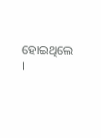ହୋଇଥିଲେ ।